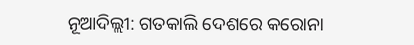ନୂଆଦିଲ୍ଲୀ: ଗତକାଲି ଦେଶରେ କରୋନା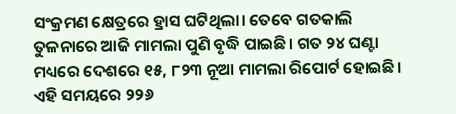ସଂକ୍ରମଣ କ୍ଷେତ୍ରରେ ହ୍ରାସ ଘଟିଥିଲା। ତେବେ ଗତକାଲି ତୁଳନାରେ ଆଜି ମାମଲା ପୁଣି ବୃଦ୍ଧି ପାଇଛି। ଗତ ୨୪ ଘଣ୍ଟା ମଧ୍ୟରେ ଦେଶରେ ୧୫, ୮୨୩ ନୂଆ ମାମଲା ରିପୋର୍ଟ ହୋଇଛି। ଏହି ସମୟରେ ୨୨୬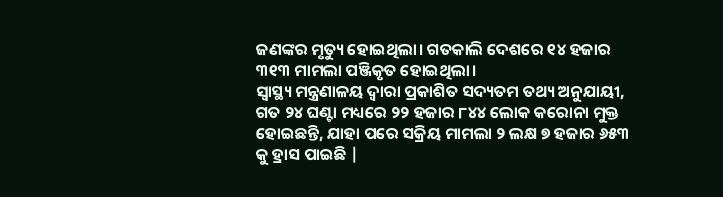ଜଣଙ୍କର ମୃତ୍ୟୁ ହୋଇଥିଲା। ଗତକାଲି ଦେଶରେ ୧୪ ହଜାର ୩୧୩ ମାମଲା ପଞ୍ଜିକୃତ ହୋଇଥିଲା।
ସ୍ୱାସ୍ଥ୍ୟ ମନ୍ତ୍ରଣାଳୟ ଦ୍ୱାରା ପ୍ରକାଶିତ ସଦ୍ୟତମ ତଥ୍ୟ ଅନୁଯାୟୀ, ଗତ ୨୪ ଘଣ୍ଟା ମଧ୍ୟରେ ୨୨ ହଜାର ୮୪୪ ଲୋକ କରୋନା ମୁକ୍ତ ହୋଇଛନ୍ତି, ଯାହା ପରେ ସକ୍ରିୟ ମାମଲା ୨ ଲକ୍ଷ ୭ ହଜାର ୬୫୩ କୁ ହ୍ରାସ ପାଇଛି |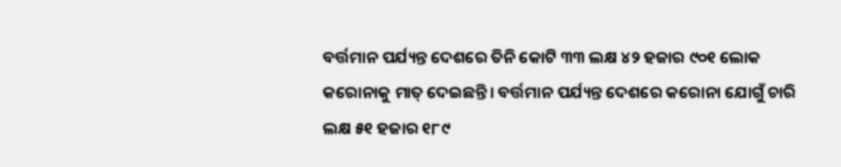ବର୍ତ୍ତମାନ ପର୍ଯ୍ୟନ୍ତ ଦେଶରେ ତିନି କୋଟି ୩୩ ଲକ୍ଷ ୪୨ ହଜାର ୯୦୧ ଲୋକ କରୋନାକୁ ମାତ୍ ଦେଇଛନ୍ତି। ବର୍ତ୍ତମାନ ପର୍ଯ୍ୟନ୍ତ ଦେଶରେ କରୋନା ଯୋଗୁଁ ଚାରି ଲକ୍ଷ ୫୧ ହଜାର ୧୮୯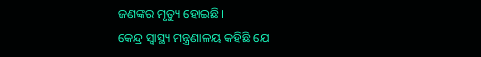ଜଣଙ୍କର ମୃତ୍ୟୁ ହୋଇଛି।
କେନ୍ଦ୍ର ସ୍ୱାସ୍ଥ୍ୟ ମନ୍ତ୍ରଣାଳୟ କହିଛି ଯେ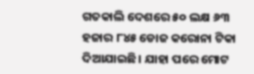ଗତକାଲି ଦେଶରେ ୫୦ ଲକ୍ଷ ୬୩ ହଜାର ୮୪୫ ଡୋଜ କରୋନା ଟିକା ଦିଆଯାଇଛି। ଯାହା ପରେ ମୋଟ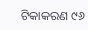ଟିକାକରଣ ୯୬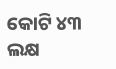କୋଟି ୪୩ ଲକ୍ଷ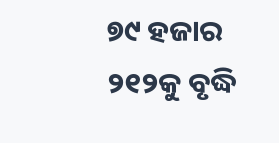୭୯ ହଜାର ୨୧୨କୁ ବୃଦ୍ଧି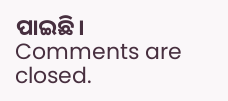ପାଇଛି।
Comments are closed.